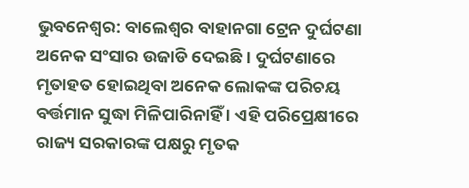ଭୁବନେଶ୍ବର: ବାଲେଶ୍ବର ବାହାନଗା ଟ୍ରେନ ଦୁର୍ଘଟଣା ଅନେକ ସଂସାର ଉଜାଡି ଦେଇଛି । ଦୁର୍ଘଟଣାରେ ମୃତାହତ ହୋଇଥିବା ଅନେକ ଲୋକଙ୍କ ପରିଚୟ ବର୍ତ୍ତମାନ ସୁଦ୍ଧା ମିଳିପାରିନାହିଁ । ଏହି ପରିପ୍ରେକ୍ଷୀରେ ରାଜ୍ୟ ସରକାରଙ୍କ ପକ୍ଷରୁ ମୃତକ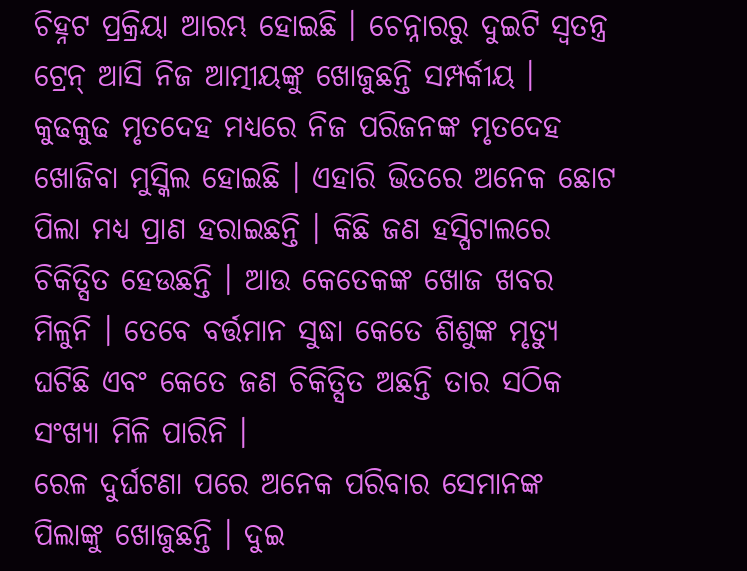ଚିହ୍ନଟ ପ୍ରକ୍ରିୟା ଆରମ୍ଭ ହୋଇଛି । ଚେନ୍ନାରରୁ ଦୁଇଟି ସ୍ବତନ୍ତ୍ର ଟ୍ରେନ୍ ଆସି ନିଜ ଆତ୍ମୀୟଙ୍କୁ ଖୋଜୁଛନ୍ତି ସମ୍ପର୍କୀୟ । କୁଢକୁଢ ମୃତଦେହ ମଧ୍ୟରେ ନିଜ ପରିଜନଙ୍କ ମୃତଦେହ ଖୋଜିବା ମୁସ୍କିଲ ହୋଇଛି । ଏହାରି ଭିତରେ ଅନେକ ଛୋଟ ପିଲା ମଧ୍ୟ ପ୍ରାଣ ହରାଇଛନ୍ତି । କିଛି ଜଣ ହସ୍ପିଟାଲରେ ଚିକିତ୍ସିତ ହେଉଛନ୍ତି । ଆଉ କେତେକଙ୍କ ଖୋଜ ଖବର ମିଳୁନି । ତେବେ ବର୍ତ୍ତମାନ ସୁଦ୍ଧା କେତେ ଶିଶୁଙ୍କ ମୃତ୍ୟୁ ଘଟିଛି ଏବଂ କେତେ ଜଣ ଚିକିତ୍ସିତ ଅଛନ୍ତି ତାର ସଠିକ ସଂଖ୍ୟା ମିଳି ପାରିନି ।
ରେଳ ଦୁର୍ଘଟଣା ପରେ ଅନେକ ପରିବାର ସେମାନଙ୍କ ପିଲାଙ୍କୁ ଖୋଜୁଛନ୍ତି । ଦୁଇ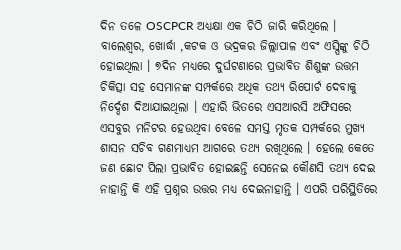ଦିନ ତଳେ OSCPCR ଅଧ୍ୟକ୍ଷା ଏକ ଚିଠି ଜାରି କରିଥିଲେ । ବାଲେଶ୍ବର, ଖୋର୍ଦ୍ଧା ,କଟକ ଓ ଭଦ୍ରକର ଜିଲ୍ଲାପାଳ ଏବଂ ଏସ୍ପିଙ୍କୁ ଚିଠି ହୋଇଥିଲା । ୭ଦିନ ମଧ୍ୟରେ ଦୁର୍ଘଟଣାରେ ପ୍ରଭାବିତ ଶିଶୁଙ୍କ ଉତ୍ତମ ଚିକିତ୍ସା ସହ ସେମାନଙ୍କ ସମ୍ପର୍କରେ ଅଧିକ ତଥ୍ୟ ରିପୋର୍ଟ ଦେବାକୁ ନିର୍ଦ୍ଦେଶ ଦିଆଯାଇଥିଲା । ଏହାରି ଭିତରେ ଏସଆରସି ଅଫିସରେ ଏସବୁର ମନିଟର ହେଉଥିବା ବେଳେ ସମସ୍ତ ମୃତକ ସମ୍ପର୍କରେ ମୁଖ୍ୟ ଶାସନ ସଚିବ ଗଣମାଧ୍ୟମ ଆଗରେ ତଥ୍ୟ ରଖିଥିଲେ । ହେଲେ କେତେ ଜଣ ଛୋଟ ପିଲା ପ୍ରଭାବିତ ହୋଇଛନ୍ତି ସେନେଇ କୌଣସି ତଥ୍ୟ ଦେଇ ନାହାନ୍ତି କି ଏହି ପ୍ରଶ୍ନର ଉତ୍ତର ମଧ୍ୟ ଦେଇନାହାନ୍ତି । ଏପରି ପରିସ୍ଥିତିରେ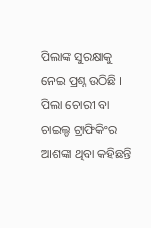ପିଲାଙ୍କ ସୁରକ୍ଷାକୁ ନେଇ ପ୍ରଶ୍ନ ଉଠିଛି । ପିଲା ଚୋରୀ ବା ଚାଇଲ୍ଡ ଟ୍ରାଫିକିଂର ଆଶଙ୍କା ଥିବା କହିଛନ୍ତି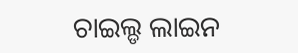ଚାଇଲ୍ଡ ଲାଇନ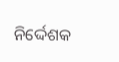ନିର୍ଦ୍ଦେଶକ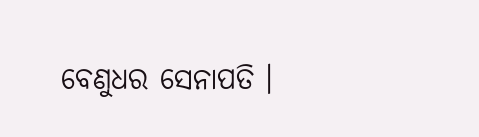ବେଣୁଧର ସେନାପତି ।